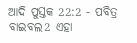ଆଦି ପୁସ୍ତକ 22:2 - ପବିତ୍ର ବାଇବଲ2 ଏହା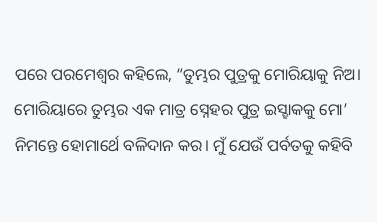ପରେ ପରମେଶ୍ୱର କହିଲେ, “ତୁମ୍ଭର ପୁତ୍ରକୁ ମୋରିୟାକୁ ନିଅ। ମୋରିୟାରେ ତୁମ୍ଭର ଏକ ମାତ୍ର ସ୍ନେହର ପୁତ୍ର ଇସ୍ହାକକୁ ମୋ’ ନିମନ୍ତେ ହୋମାର୍ଥେ ବଳିଦାନ କର। ମୁଁ ଯେଉଁ ପର୍ବତକୁ କହିବି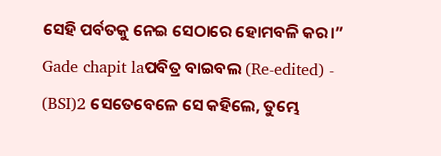ସେହି ପର୍ବତକୁ ନେଇ ସେଠାରେ ହୋମବଳି କର।” Gade chapit laପବିତ୍ର ବାଇବଲ (Re-edited) - (BSI)2 ସେତେବେଳେ ସେ କହିଲେ, ତୁମ୍ଭେ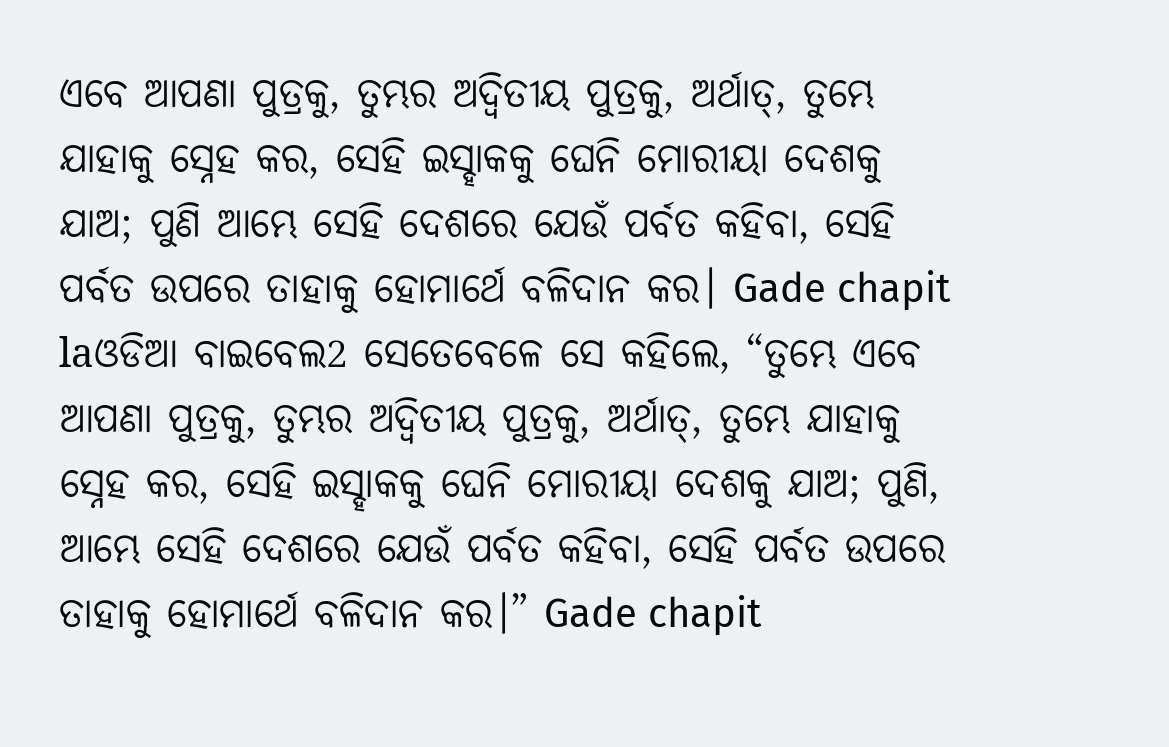ଏବେ ଆପଣା ପୁତ୍ରକୁ, ତୁମ୍ଭର ଅଦ୍ଵିତୀୟ ପୁତ୍ରକୁ, ଅର୍ଥାତ୍, ତୁମ୍ଭେ ଯାହାକୁ ସ୍ନେହ କର, ସେହି ଇସ୍ହାକକୁ ଘେନି ମୋରୀୟା ଦେଶକୁ ଯାଅ; ପୁଣି ଆମ୍ଭେ ସେହି ଦେଶରେ ଯେଉଁ ପର୍ବତ କହିବା, ସେହି ପର୍ବତ ଉପରେ ତାହାକୁ ହୋମାର୍ଥେ ବଳିଦାନ କର। Gade chapit laଓଡିଆ ବାଇବେଲ2 ସେତେବେଳେ ସେ କହିଲେ, “ତୁମ୍ଭେ ଏବେ ଆପଣା ପୁତ୍ରକୁ, ତୁମ୍ଭର ଅଦ୍ୱିତୀୟ ପୁତ୍ରକୁ, ଅର୍ଥାତ୍, ତୁମ୍ଭେ ଯାହାକୁ ସ୍ନେହ କର, ସେହି ଇସ୍ହାକକୁ ଘେନି ମୋରୀୟା ଦେଶକୁ ଯାଅ; ପୁଣି, ଆମ୍ଭେ ସେହି ଦେଶରେ ଯେଉଁ ପର୍ବତ କହିବା, ସେହି ପର୍ବତ ଉପରେ ତାହାକୁ ହୋମାର୍ଥେ ବଳିଦାନ କର।” Gade chapit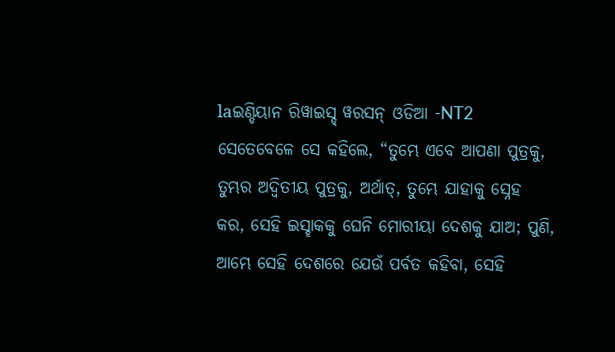laଇଣ୍ଡିୟାନ ରିୱାଇସ୍ଡ୍ ୱରସନ୍ ଓଡିଆ -NT2 ସେତେବେଳେ ସେ କହିଲେ, “ତୁମ୍ଭେ ଏବେ ଆପଣା ପୁତ୍ରକୁ, ତୁମ୍ଭର ଅଦ୍ୱିତୀୟ ପୁତ୍ରକୁ, ଅର୍ଥାତ୍, ତୁମ୍ଭେ ଯାହାକୁ ସ୍ନେହ କର, ସେହି ଇସ୍ହାକକୁ ଘେନି ମୋରୀୟା ଦେଶକୁ ଯାଅ; ପୁଣି, ଆମ୍ଭେ ସେହି ଦେଶରେ ଯେଉଁ ପର୍ବତ କହିବା, ସେହି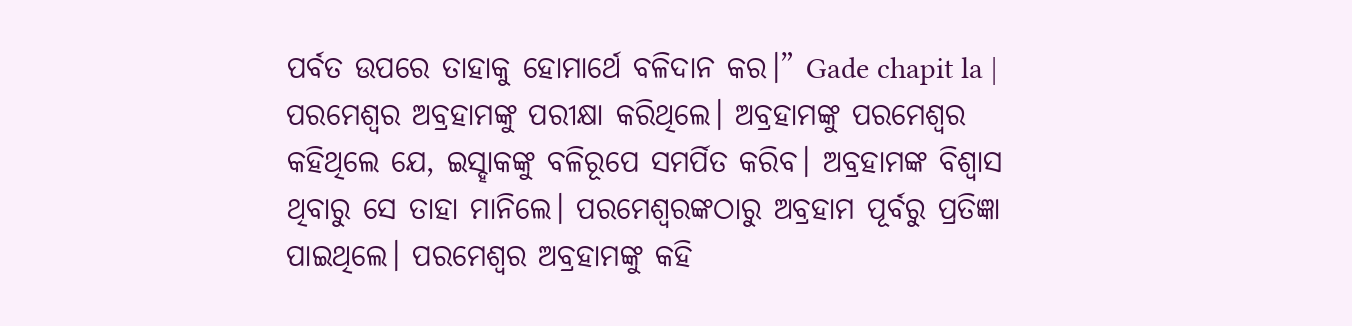ପର୍ବତ ଉପରେ ତାହାକୁ ହୋମାର୍ଥେ ବଳିଦାନ କର।” Gade chapit la |
ପରମେଶ୍ୱର ଅବ୍ରହାମଙ୍କୁ ପରୀକ୍ଷା କରିଥିଲେ। ଅବ୍ରହାମଙ୍କୁ ପରମେଶ୍ୱର କହିଥିଲେ ଯେ, ଇସ୍ହାକଙ୍କୁ ବଳିରୂପେ ସମର୍ପିତ କରିବ। ଅବ୍ରହାମଙ୍କ ବିଶ୍ୱାସ ଥିବାରୁ ସେ ତାହା ମାନିଲେ। ପରମେଶ୍ୱରଙ୍କଠାରୁ ଅବ୍ରହାମ ପୂର୍ବରୁ ପ୍ରତିଜ୍ଞା ପାଇଥିଲେ। ପରମେଶ୍ୱର ଅବ୍ରହାମଙ୍କୁ କହି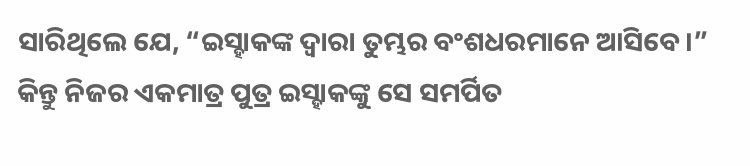ସାରିଥିଲେ ଯେ, “ଇସ୍ହାକଙ୍କ ଦ୍ୱାରା ତୁମ୍ଭର ବଂଶଧରମାନେ ଆସିବେ।” କିନ୍ତୁ ନିଜର ଏକମାତ୍ର ପୁତ୍ର ଇସ୍ହାକଙ୍କୁ ସେ ସମର୍ପିତ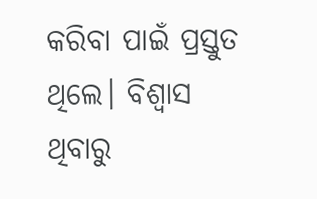କରିବା ପାଇଁ ପ୍ରସ୍ତୁତ ଥିଲେ। ବିଶ୍ୱାସ ଥିବାରୁ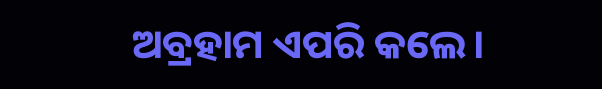ଅବ୍ରହାମ ଏପରି କଲେ।